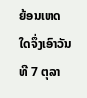ຍ້ອນເຫດໃດຈຶ່ງເອົາວັນທີ 7 ຕຸລາ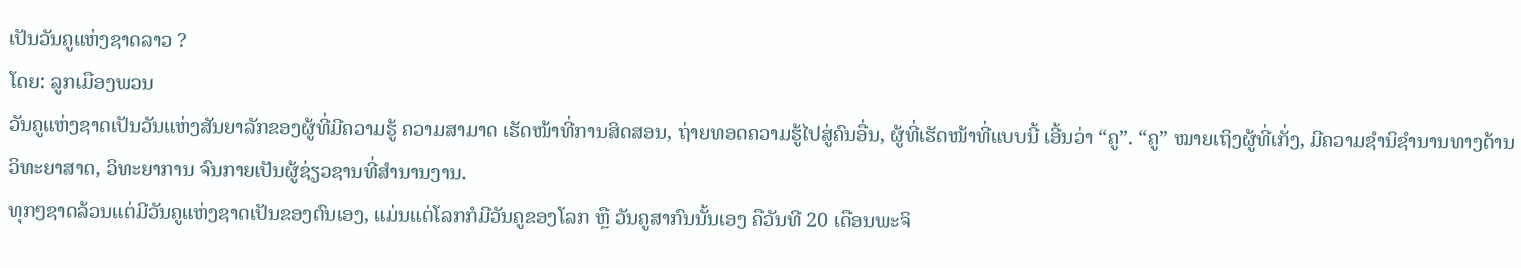ເປັນວັນຄູແຫ່ງຊາດລາວ ?
ໂດຍ: ລູກເມືອງພວນ
ວັນຄູແຫ່ງຊາດເປັນວັນແຫ່ງສັນຍາລັກຂອງຜູ້ທີ່ມີຄວາມຮູ້ ຄວາມສາມາດ ເຮັດໜ້າທີ່ການສິດສອນ, ຖ່າຍທອດຄວາມຮູ້ໄປສູ່ຄົນອື່ນ, ຜູ້ທີ່ເຮັດໜ້າທີ່ແບບນີ້ ເອີ້ນວ່າ “ຄູ”. “ຄູ” ໝາຍເຖິງຜູ້ທີ່ເກັ່ງ, ມີຄວາມຊຳນິຊຳນານທາງດ້ານວິທະຍາສາດ, ວິທະຍາການ ຈົນກາຍເປັນຜູ້ຊ່ຽວຊານທີ່ສຳນານງານ.
ທຸກໆຊາດລ້ວນແຕ່ມີວັນຄູແຫ່ງຊາດເປັນຂອງຕົນເອງ, ແມ່ນແຕ່ໂລກກໍມີວັນຄູຂອງໂລກ ຫຼື ວັນຄູສາກົນນັ້ນເອງ ຄືວັນທີ 20 ເດືອນພະຈິ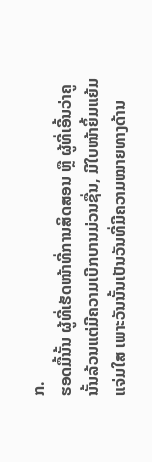ກ.
ຮອດມື້ນັ້ນ ຜູ້ທີ່ເຮັດໜ້າທີ່ການສິດສອນ ຫຼື ຜູ້ທີ່ເອີ້ນວ່າຄູນັ້ນລ້ວນແຕ່ມີຄວາມເບີກບານມ່ວນຊື່ນ, ມີໃບໜ້າຍິ້ມແຍ້ມແຈ່ມໃສ ເພາະວັນນັ້ນເປັນວັນທີ່ມີຄວາມໝາຍທາງດ້ານ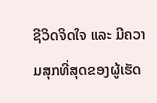ຊີວິດຈິດໃຈ ແລະ ມີຄວາມສຸກທີ່ສຸດຂອງຜູ້ເຮັດ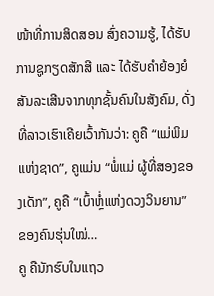ໜ້າທີ່ການສິດສອນ ສົ່ງຄວາມຮູ້, ໄດ້ຮັບການຊູກຽດສັກສີ ແລະ ໄດ້ຮັບຄຳຍ້ອງຍໍສັນລະເສີນຈາກທຸກຊັ້ນຄົນໃນສັງຄົມ, ດັ່ງທີ່ລາວເຮົາເຄີຍເວົ້າກັນວ່າ: ຄູຄື “ແມ່ພິມແຫ່ງຊາດ”, ຄູແມ່ນ “ພໍ່ແມ່ ຜູ້ທີ່ສອງຂອງເດັກ”, ຄູຄື “ເບົ້າຫຼໍ່ແຫ່ງດວງວິນຍານ” ຂອງຄົນຮຸ່ນໃໝ່…
ຄູ ຄືນັກຮົບໃນແຖວ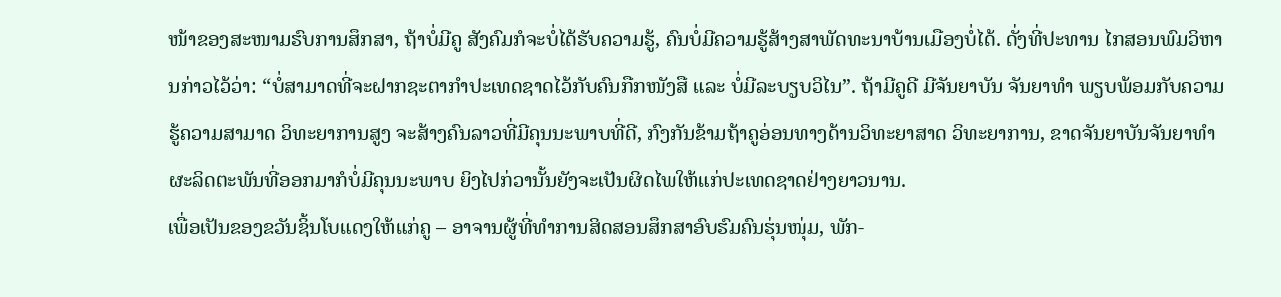ໜ້າຂອງສະໜາມຮົບການສຶກສາ, ຖ້າບໍ່ມີຄູ ສັງຄົມກໍຈະບໍ່ໄດ້ຮັບຄວາມຮູ້, ຄົນບໍ່ມີຄວາມຮູ້ສ້າງສາພັດທະນາບ້ານເມືອງບໍ່ໄດ້. ດັ່ງທີ່ປະທານ ໄກສອນພົມວິຫານກ່າວໄວ້ວ່າ: “ບໍ່ສາມາດທີ່ຈະຝາກຊະຕາກຳປະເທດຊາດໄວ້ກັບຄົນກືກໜັງສື ແລະ ບໍ່ມີລະບຽບວິໄນ”. ຖ້າມີຄູດີ ມີຈັນຍາບັນ ຈັນຍາທຳ ພຽບພ້ອມກັບຄວາມຮູ້ຄວາມສາມາດ ວິທະຍາການສູງ ຈະສ້າງຄົນລາວທີ່ມີຄຸນນະພາບທີ່ດີ, ກົງກັນຂ້າມຖ້າຄູອ່ອນທາງດ້ານວິທະຍາສາດ ວິທະຍາການ, ຂາດຈັນຍາບັນຈັນຍາທຳ ຜະລິດຕະພັນທີ່ອອກມາກໍບໍ່ມີຄຸນນະພາບ ຍິງໄປກ່ວານັ້ນຍັງຈະເປັນຜິດໄພໃຫ້ແກ່ປະເທດຊາດຢ່າງຍາວນານ.
ເພື່ອເປັນຂອງຂວັນຊິ້ນໂບແດງໃຫ້ແກ່ຄູ – ອາຈານຜູ້ທີ່ທຳການສິດສອນສຶກສາອົບຮົມຄົນຮຸ່ນໜຸ່ມ, ພັກ-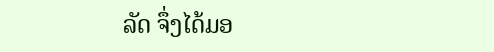ລັດ ຈຶ່ງໄດ້ມອ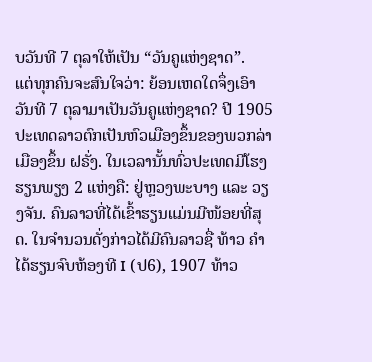ບວັນທີ 7 ຕຸລາໃຫ້ເປັນ “ວັນຄູແຫ່ງຊາດ”.
ແຕ່ທຸກຄົນຈະສົນໃຈວ່າ: ຍ້ອນເຫດໃດຈຶ່ງເອົາວັນທີ 7 ຕຸລາມາເປັນວັນຄູແຫ່ງຊາດ? ປີ 1905 ປະເທດລາວຕົກເປັນຫົວເມືອງຂຶ້ນຂອງພວກລ່າເມືອງຂຶ້ນ ຝຣັ່ງ. ໃນເວລານັ້ນທົ່ວປະເທດມີໂຮງຮຽນພຽງ 2 ແຫ່ງຄື: ຢູ່ຫຼວງພະບາງ ແລະ ວຽງຈັນ. ຄົນລາວທີ່ໄດ້ເຂົ້າຮຽນແມ່ນມີໜ້ອຍທີ່ສຸດ. ໃນຈຳນວນດັ່ງກ່າວໄດ້ມີຄົນລາວຊື່ ທ້າວ ຄຳ ໄດ້ຮຽນຈົບຫ້ອງທີ I (ປ6), 1907 ທ້າວ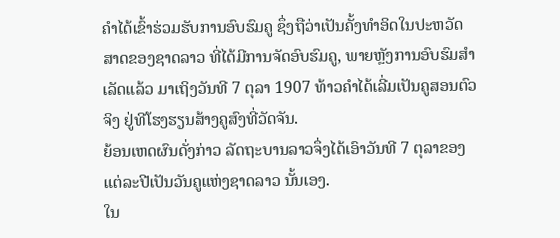ຄຳໄດ້ເຂົ້າຮ່ວມຮັບການອົບຮົມຄູ ຊຶ່ງຖືວ່າເປັນຄັ້ງທຳອິດໃນປະຫວັດສາດຂອງຊາດລາວ ທີ່ໄດ້ມີການຈັດອົບຮົມຄູ, ພາຍຫຼັງການອົບຮົມສຳເລັດແລ້ວ ມາເຖິງວັນທີ 7 ຕຸລາ 1907 ທ້າວຄຳໄດ້ເລີ່ມເປັນຄູສອນຕົວຈິງ ຢູ່ທີໂຮງຮຽນສ້າງຄູສົງທີ່ວັດຈັນ.
ຍ້ອນເຫດຜົນດັ່ງກ່າວ ລັດຖະບານລາວຈຶ່ງໄດ້ເອົາວັນທີ 7 ຕຸລາຂອງແຕ່ລະປີເປັນວັນຄູແຫ່ງຊາດລາວ ນັ້ນເອງ.
ໃນ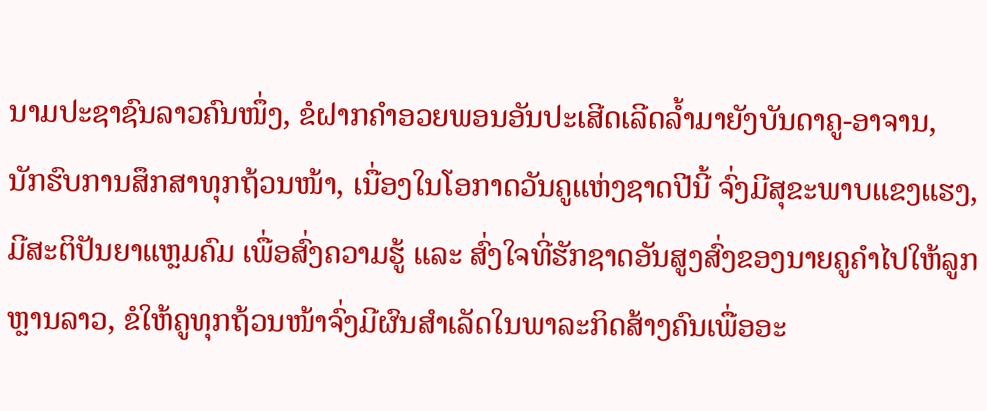ນາມປະຊາຊົນລາວຄົນໜຶ່ງ, ຂໍຝາກຄຳອວຍພອນອັນປະເສີດເລີດລໍ້າມາຍັງບັນດາຄູ-ອາຈານ, ນັກຮົບການສຶກສາທຸກຖ້ວນໜ້າ, ເນື່ອງໃນໂອກາດວັນຄູແຫ່ງຊາດປີນີ້ ຈົ່ງມີສຸຂະພາບແຂງແຮງ, ມີສະຕິປັນຍາແຫຼມຄົມ ເພື່ອສົ່ງຄວາມຮູ້ ແລະ ສົ່ງໃຈທີ່ຮັກຊາດອັນສູງສົ່ງຂອງນາຍຄູຄຳໄປໃຫ້ລູກຫຼານລາວ, ຂໍໃຫ້ຄູທຸກຖ້ວນໜ້າຈົ່ງມີຜົນສຳເລັດໃນພາລະກິດສ້າງຄົນເພື່ອອະ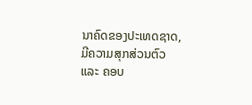ນາຄົດຂອງປະເທດຊາດ, ມີຄວາມສຸກສ່ວນຕົວ ແລະ ຄອບ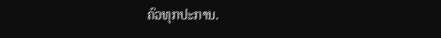ຄົວທຸກປະການ.